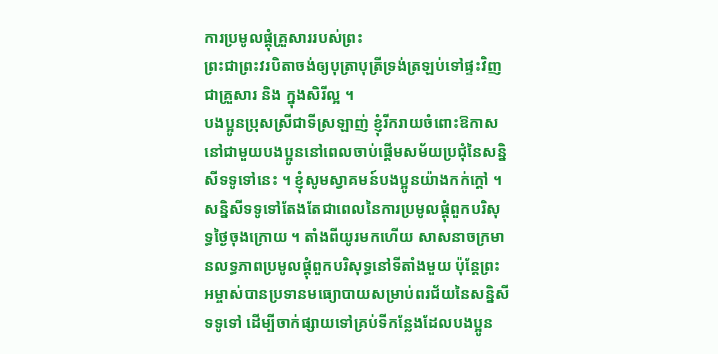ការប្រមូលផ្ដុំគ្រួសាររបស់ព្រះ
ព្រះជាព្រះវរបិតាចង់ឲ្យបុត្រាបុត្រីទ្រង់ត្រឡប់ទៅផ្ទះវិញ ជាគ្រួសារ និង ក្នុងសិរីល្អ ។
បងប្អូនប្រុសស្រីជាទីស្រឡាញ់ ខ្ញុំរីករាយចំពោះឱកាសនៅជាមួយបងប្អូននៅពេលចាប់ផ្ដើមសម័យប្រជុំនៃសន្និសីទទូទៅនេះ ។ ខ្ញុំសូមស្វាគមន៍បងប្អូនយ៉ាងកក់ក្ដៅ ។
សន្និសីទទូទៅតែងតែជាពេលនៃការប្រមូលផ្ដុំពួកបរិសុទ្ធថ្ងៃចុងក្រោយ ។ តាំងពីយូរមកហើយ សាសនាចក្រមានលទ្ធភាពប្រមូលផ្ដុំពួកបរិសុទ្ធនៅទីតាំងមួយ ប៉ុន្តែព្រះអម្ចាស់បានប្រទានមធ្យោបាយសម្រាប់ពរជ័យនៃសន្និសីទទូទៅ ដើម្បីចាក់ផ្សាយទៅគ្រប់ទីកន្លែងដែលបងប្អូន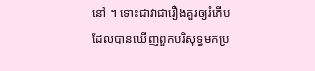នៅ ។ ទោះជាវាជារឿងគួរឲ្យរំភើបដែលបានឃើញពួកបរិសុទ្ធមកប្រ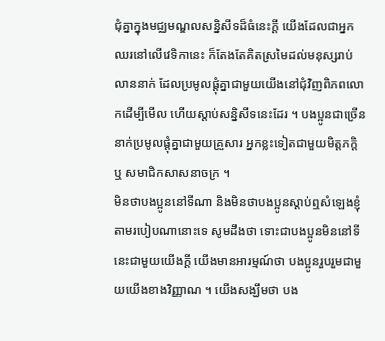ជុំគ្នាក្នុងមជ្ឈមណ្ឌលសន្និសីទដ៏ធំនេះក្ដី យើងដែលជាអ្នកឈរនៅលើវេទិកានេះ ក៏តែងតែគិតស្រមៃដល់មនុស្សរាប់លាននាក់ ដែលប្រមូលផ្ដុំគ្នាជាមួយយើងនៅជុំវិញពិភពលោកដើម្បីមើល ហើយស្ដាប់សន្និសីទនេះដែរ ។ បងប្អូនជាច្រើននាក់ប្រមូលផ្ដុំគ្នាជាមួយគ្រួសារ អ្នកខ្លះទៀតជាមួយមិត្តភក្ដិ ឬ សមាជិកសាសនាចក្រ ។
មិនថាបងប្អូននៅទីណា និងមិនថាបងប្អូនស្ដាប់ឮសំឡេងខ្ញុំតាមរបៀបណានោះទេ សូមដឹងថា ទោះជាបងប្អូនមិននៅទីនេះជាមួយយើងក្ដី យើងមានអារម្មណ៍ថា បងប្អូនរួបរួមជាមួយយើងខាងវិញ្ញាណ ។ យើងសង្ឃឹមថា បង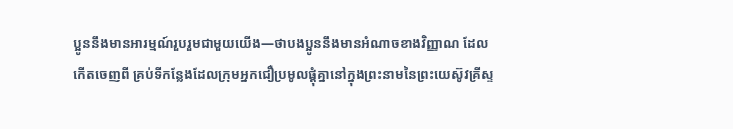ប្អូននឹងមានអារម្មណ៍រួបរួមជាមួយយើង—ថាបងប្អូននឹងមានអំណាចខាងវិញ្ញាណ ដែលកើតចេញពី គ្រប់ទីកន្លែងដែលក្រុមអ្នកជឿប្រមូលផ្ដុំគ្នានៅក្នុងព្រះនាមនៃព្រះយេស៊ូវគ្រីស្ទ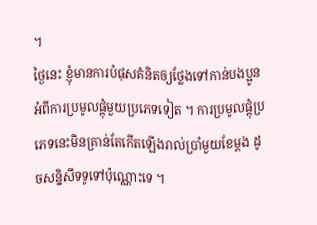។
ថ្ងៃនេះ ខ្ញុំមានការបំផុសគំនិតឲ្យថ្លែងទៅកាន់បងប្អូន អំពីការប្រមូលផ្ដុំមួយប្រភេទទៀត ។ ការប្រមូលផ្ដុំប្រភេទនេះមិនគ្រាន់តែកើតឡើងរាល់ប្រាំមួយខែម្ដង ដូចសន្និសីទទូទៅប៉ុណ្ណោះទេ ។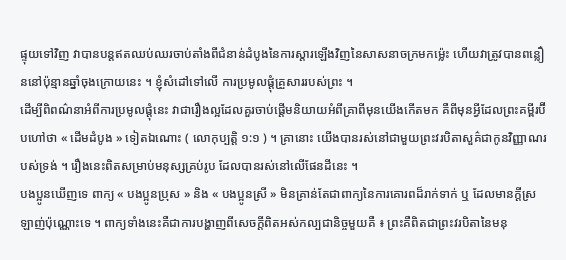ផ្ទុយទៅវិញ វាបានបន្តឥតឈប់ឈរចាប់តាំងពីជំនាន់ដំបូងនៃការស្ដារឡើងវិញនៃសាសនាចក្រមកម៉្លេះ ហើយវាត្រូវបានពន្លឿននៅប៉ុន្មានឆ្នាំចុងក្រោយនេះ ។ ខ្ញុំសំដៅទៅលើ ការប្រមូលផ្ដុំគ្រួសាររបស់ព្រះ ។
ដើម្បីពិពណ៌នាអំពីការប្រមូលផ្ដុំនេះ វាជារឿងល្អដែលគួរចាប់ផ្ដើមនិយាយអំពីគ្រាពីមុនយើងកើតមក គឺពីមុនអ្វីដែលព្រះគម្ពីរប៊ីបហៅថា « ដើមដំបូង » ទៀតឯណោះ ( លោកុប្បត្តិ ១:១ ) ។ គ្រានោះ យើងបានរស់នៅជាមួយព្រះវរបិតាសួគ៌ជាកូនវិញ្ញាណរបស់ទ្រង់ ។ រឿងនេះពិតសម្រាប់មនុស្សគ្រប់រូប ដែលបានរស់នៅលើផែនដីនេះ ។
បងប្អូនឃើញទេ ពាក្យ « បងប្អូនប្រុស » និង « បងប្អូនស្រី » មិនគ្រាន់តែជាពាក្យនៃការគោរពដ៏រាក់ទាក់ ឬ ដែលមានក្ដីស្រឡាញ់ប៉ុណ្ណោះទេ ។ ពាក្យទាំងនេះគឺជាការបង្ហាញពីសេចក្ដីពិតអស់កល្បជានិច្ចមួយគឺ ៖ ព្រះគឺពិតជាព្រះវរបិតានៃមនុ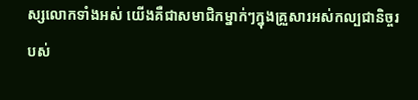ស្សលោកទាំងអស់ យើងគឺជាសមាជិកម្នាក់ៗក្នុងគ្រួសារអស់កល្បជានិច្ចរបស់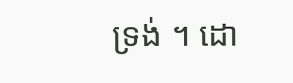ទ្រង់ ។ ដោ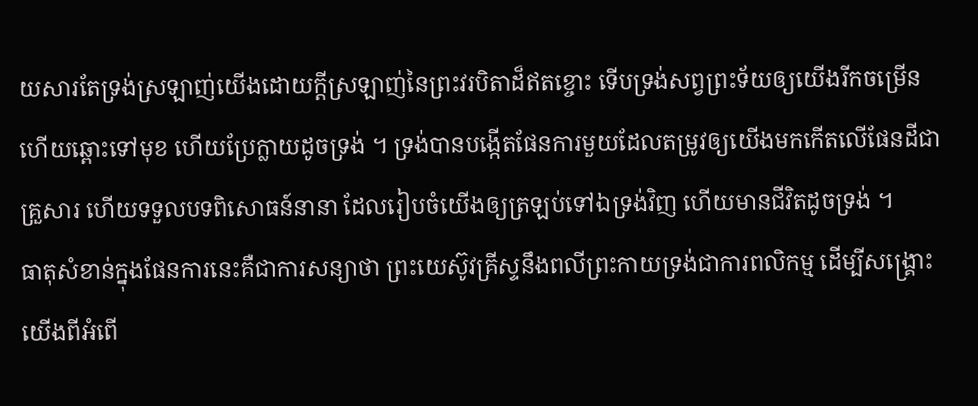យសារតែទ្រង់ស្រឡាញ់យើងដោយក្ដីស្រឡាញ់នៃព្រះវរបិតាដ៏ឥតខ្ចោះ ទើបទ្រង់សព្វព្រះទ័យឲ្យយើងរីកចម្រើន ហើយឆ្ពោះទៅមុខ ហើយប្រែក្លាយដូចទ្រង់ ។ ទ្រង់បានបង្កើតផែនការមួយដែលតម្រូវឲ្យយើងមកកើតលើផែនដីជាគ្រួសារ ហើយទទួលបទពិសោធន៍នានា ដែលរៀបចំយើងឲ្យត្រឡប់ទៅឯទ្រង់វិញ ហើយមានជីវិតដូចទ្រង់ ។
ធាតុសំខាន់ក្នុងផែនការនេះគឺជាការសន្យាថា ព្រះយេស៊ូវគ្រីស្ទនឹងពលីព្រះកាយទ្រង់ជាការពលិកម្ម ដើម្បីសង្គ្រោះយើងពីអំពើ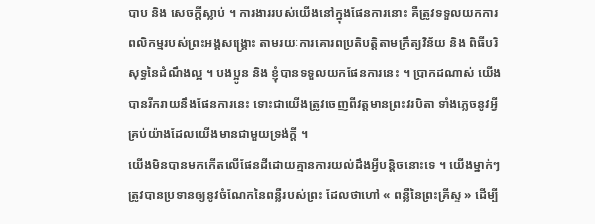បាប និង សេចក្ដីស្លាប់ ។ ការងាររបស់យើងនៅក្នុងផែនការនោះ គឺត្រូវទទួលយកការពលិកម្មរបស់ព្រះអង្គសង្គ្រោះ តាមរយៈការគោរពប្រតិបត្តិតាមក្រឹត្យវិន័យ និង ពិធីបរិសុទ្ធនៃដំណឹងល្អ ។ បងប្អូន និង ខ្ញុំបានទទួលយកផែនការនេះ ។ ប្រាកដណាស់ យើងបានរីករាយនឹងផែនការនេះ ទោះជាយើងត្រូវចេញពីវត្តមានព្រះវរបិតា ទាំងភ្លេចនូវអ្វីគ្រប់យ៉ាងដែលយើងមានជាមួយទ្រង់ក្ដី ។
យើងមិនបានមកកើតលើផែនដីដោយគ្មានការយល់ដឹងអ្វីបន្តិចនោះទេ ។ យើងម្នាក់ៗត្រូវបានប្រទានឲ្យនូវចំណែកនៃពន្លឺរបស់ព្រះ ដែលថាហៅ « ពន្លឺនៃព្រះគ្រីស្ទ » ដើម្បី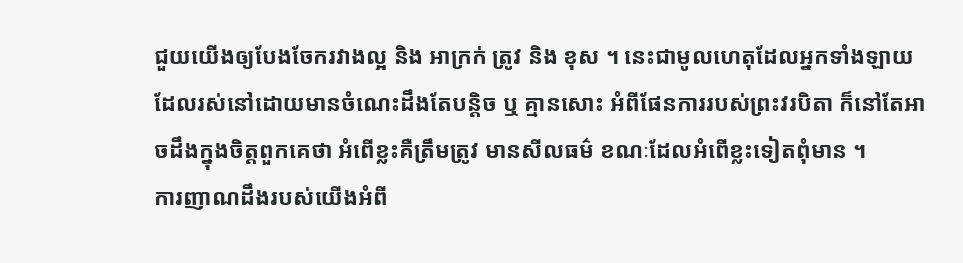ជួយយើងឲ្យបែងចែករវាងល្អ និង អាក្រក់ ត្រូវ និង ខុស ។ នេះជាមូលហេតុដែលអ្នកទាំងឡាយដែលរស់នៅដោយមានចំណេះដឹងតែបន្តិច ឬ គ្មានសោះ អំពីផែនការរបស់ព្រះវរបិតា ក៏នៅតែអាចដឹងក្នុងចិត្តពួកគេថា អំពើខ្លះគឺត្រឹមត្រូវ មានសីលធម៌ ខណៈដែលអំពើខ្លះទៀតពុំមាន ។
ការញាណដឹងរបស់យើងអំពី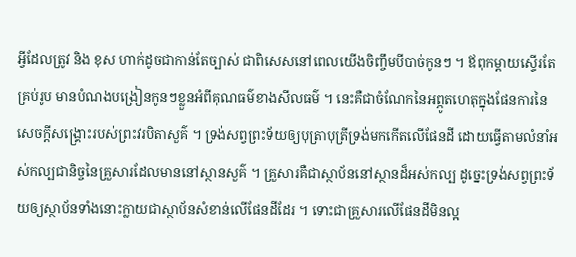អ្វីដែលត្រូវ និង ខុស ហាក់ដូចជាកាន់តែច្បាស់ ជាពិសេសនៅពេលយើងចិញ្ចឹមបីបាច់កូនៗ ។ ឪពុកម្ដាយស្ទើរតែគ្រប់រូប មានបំណងបង្រៀនកូនៗខ្លួនអំពីគុណធម៌ខាងសីលធម៌ ។ នេះគឺជាចំណែកនៃអព្ភូតហេតុក្នុងផែនការនៃសេចក្ដីសង្គ្រោះរបស់ព្រះវរបិតាសួគ៌ ។ ទ្រង់សព្វព្រះទ័យឲ្យបុត្រាបុត្រីទ្រង់មកកើតលើផែនដី ដោយធ្វើតាមលំនាំអស់កល្បជានិច្ចនៃគ្រួសារដែលមាននៅស្ថានសួគ៌ ។ គ្រួសារគឺជាស្ថាប័ននៅស្ថានដ៏អស់កល្ប ដូច្នេះទ្រង់សព្វព្រះទ័យឲ្យស្ថាប័នទាំងនោះក្លាយជាស្ថាប័នសំខាន់លើផែនដីដែរ ។ ទោះជាគ្រួសារលើផែនដីមិនល្អ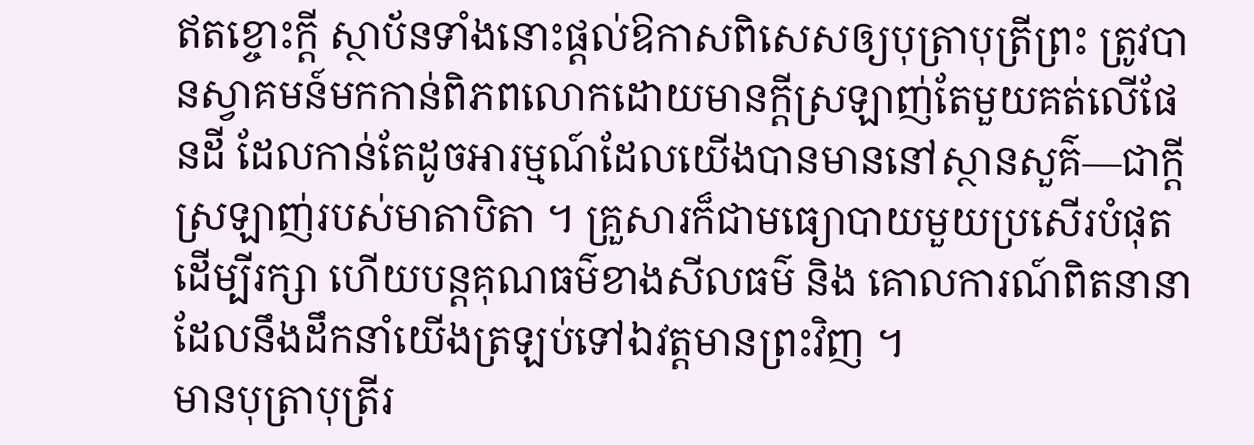ឥតខ្ចោះក្ដី ស្ថាប័នទាំងនោះផ្ដល់ឱកាសពិសេសឲ្យបុត្រាបុត្រីព្រះ ត្រូវបានស្វាគមន៍មកកាន់ពិភពលោកដោយមានក្ដីស្រឡាញ់តែមួយគត់លើផែនដី ដែលកាន់តែដូចអារម្មណ៍ដែលយើងបានមាននៅស្ថានសួគ៌—ជាក្ដីស្រឡាញ់របស់មាតាបិតា ។ គ្រួសារក៏ជាមធ្យោបាយមួយប្រសើរបំផុតដើម្បីរក្សា ហើយបន្តគុណធម៌ខាងសីលធម៌ និង គោលការណ៍ពិតនានា ដែលនឹងដឹកនាំយើងត្រឡប់ទៅឯវត្តមានព្រះវិញ ។
មានបុត្រាបុត្រីរ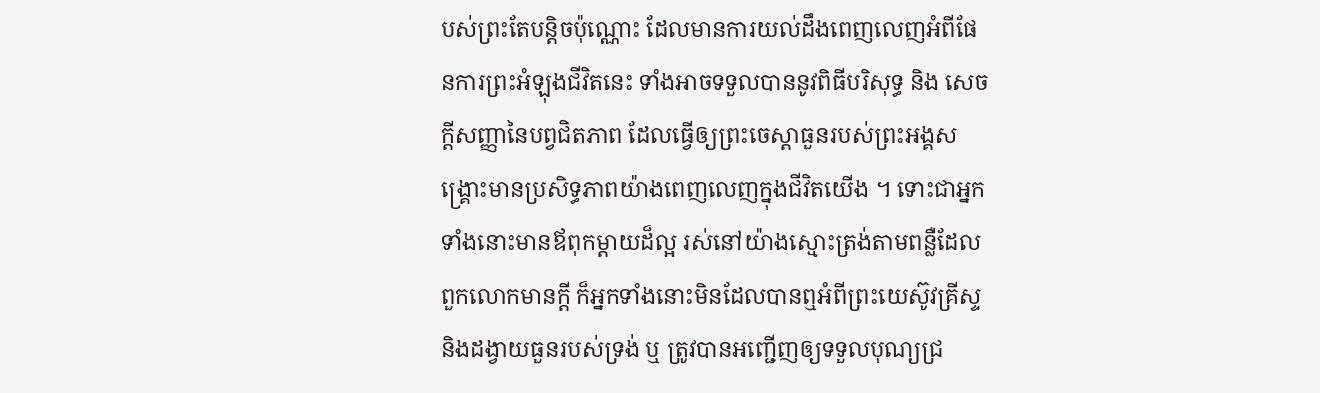បស់ព្រះតែបន្តិចប៉ុណ្ណោះ ដែលមានការយល់ដឹងពេញលេញអំពីផែនការព្រះអំឡុងជីវិតនេះ ទាំងអាចទទួលបាននូវពិធីបរិសុទ្ធ និង សេចក្ដីសញ្ញានៃបព្វជិតភាព ដែលធ្វើឲ្យព្រះចេស្ដាធួនរបស់ព្រះអង្គសង្គ្រោះមានប្រសិទ្ធភាពយ៉ាងពេញលេញក្នុងជីវិតយើង ។ ទោះជាអ្នកទាំងនោះមានឪពុកម្ដាយដ៏ល្អ រស់នៅយ៉ាងស្មោះត្រង់តាមពន្លឺដែលពួកលោកមានក្ដី ក៏អ្នកទាំងនោះមិនដែលបានឮអំពីព្រះយេស៊ូវគ្រីស្ទ និងដង្វាយធួនរបស់ទ្រង់ ឬ ត្រូវបានអញ្ជើញឲ្យទទួលបុណ្យជ្រ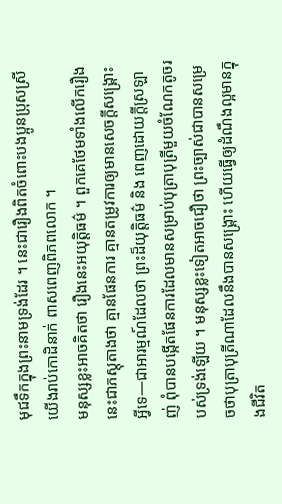មុជទឹកក្នុងព្រះនាមទ្រង់ដែរ ។ នេះជារឿងពិតចំពោះបងប្អូនប្រុសស្រីយើងរាប់កោដិនាក់ ពាសពេញពិភពលោក ។
មនុស្សខ្លះអាចគិតថា រឿងនេះអយុត្តិធម៌ ។ ពួកគេថែមទាំងលើករឿងនេះជាភស្ដុតាងថា គ្មានផែនការ គ្មានតម្រូវការឲ្យមានសេចក្ដីសង្គ្រោះអ្វីទេ—ជាអារម្មណ៍ដែលថា ព្រះដ៏យុត្តិធម៌ និង ពេញដោយក្ដីស្រឡាញ់ ពុំបានបង្កើតផែនការដែលមានសម្រាប់បុត្រាបុត្រីមួយចំណែកតូចរបស់ទ្រង់ឡើយ ។ មនុស្សខ្លះទៀតអាចជឿថា ព្រះច្បាស់ជាបានសម្រេចថាបុត្រាបុត្រីណាដែលនឹងបានសង្គ្រោះ ហើយធ្វើឲ្យដំណឹងល្អមានក្នុងជីវិត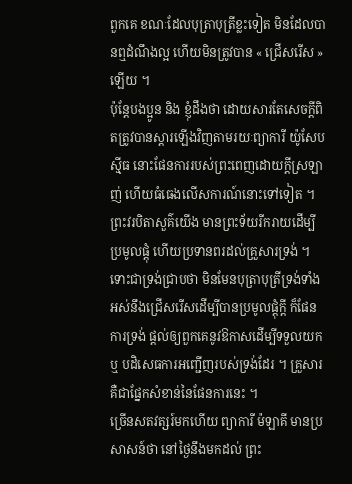ពួកគេ ខណៈដែលបុត្រាបុត្រីខ្លះទៀត មិនដែលបានឮដំណឹងល្អ ហើយមិនត្រូវបាន « ជ្រើសរើស » ឡើយ ។
ប៉ុន្តែបងប្អូន និង ខ្ញុំដឹងថា ដោយសារតែសេចក្ដីពិតត្រូវបានស្ដារឡើងវិញតាមរយៈព្យាការី យ៉ូសែប ស៊្មីធ នោះផែនការរបស់ព្រះពេញដោយក្ដីស្រឡាញ់ ហើយធំធេងលើសការណ៍នោះទៅទៀត ។ ព្រះវរបិតាសួគ៌យើង មានព្រះទ័យរីករាយដើម្បីប្រមូលផ្ដុំ ហើយប្រទានពរដល់គ្រួសារទ្រង់ ។ ទោះជាទ្រង់ជ្រាបថា មិនមែនបុត្រាបុត្រីទ្រង់ទាំងអស់នឹងជ្រើសរើសដើម្បីបានប្រមូលផ្ដុំក្ដី ក៏ផែនការទ្រង់ ផ្ដល់ឲ្យពួកគេនូវឱកាសដើម្បីទទួលយក ឬ បដិសេធការអញ្ជើញរបស់ទ្រង់ដែរ ។ គ្រួសារគឺជាផ្នែកសំខាន់នៃផែនការនេះ ។
ច្រើនសតវត្សរ៍មកហើយ ព្យាការី ម៉ឡាគី មានប្រសាសន៍ថា នៅថ្ងៃនឹងមកដល់ ព្រះ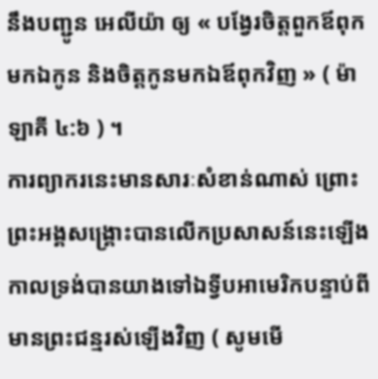នឹងបញ្ជូន អេលីយ៉ា ឲ្យ « បង្វែរចិត្តពួកឪពុកមកឯកូន និងចិត្តកូនមកឯឪពុកវិញ » ( ម៉ាឡាគី ៤:៦ ) ។
ការព្យាករនេះមានសារៈសំខាន់ណាស់ ព្រោះព្រះអង្គសង្គ្រោះបានលើកប្រសាសន៍នេះឡើង កាលទ្រង់បានយាងទៅឯទ្វីបអាមេរិកបន្ទាប់ពីមានព្រះជន្មរស់ឡើងវិញ ( សូមមើ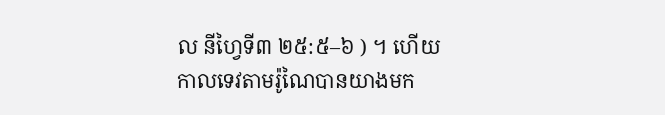ល នីហ្វៃទី៣ ២៥:៥–៦ ) ។ ហើយកាលទេវតាមរ៉ូណៃបានយាងមក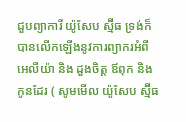ជួបព្យាការី យ៉ូសែប ស្ម៊ីធ ទ្រង់ក៏បានលើកឡើងនូវការព្យាករអំពីអេលីយ៉ា និង ដួងចិត្ត ឪពុក និង កូនដែរ ( សូមមើល យ៉ូសែប ស្ម៊ីធ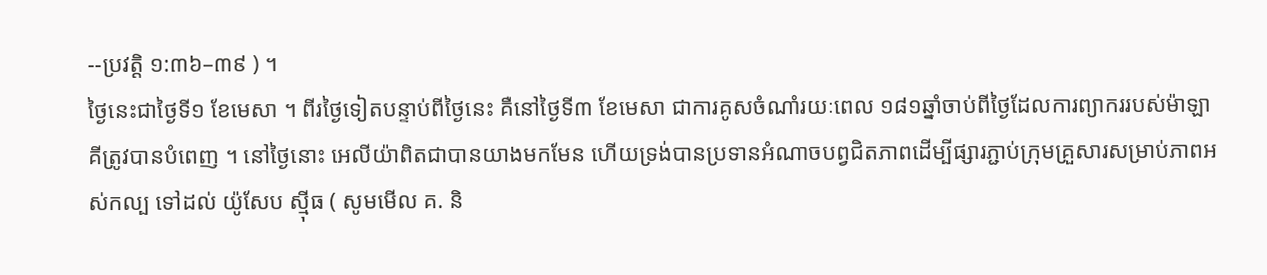--ប្រវត្តិ ១:៣៦–៣៩ ) ។
ថ្ងៃនេះជាថ្ងៃទី១ ខែមេសា ។ ពីរថ្ងៃទៀតបន្ទាប់ពីថ្ងៃនេះ គឺនៅថ្ងៃទី៣ ខែមេសា ជាការគូសចំណាំរយៈពេល ១៨១ឆ្នាំចាប់ពីថ្ងៃដែលការព្យាកររបស់ម៉ាឡាគីត្រូវបានបំពេញ ។ នៅថ្ងៃនោះ អេលីយ៉ាពិតជាបានយាងមកមែន ហើយទ្រង់បានប្រទានអំណាចបព្វជិតភាពដើម្បីផ្សារភ្ជាប់ក្រុមគ្រួសារសម្រាប់ភាពអស់កល្ប ទៅដល់ យ៉ូសែប ស៊្មីធ ( សូមមើល គ. និ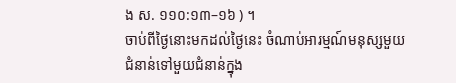ង ស. ១១០:១៣–១៦ ) ។
ចាប់ពីថ្ងៃនោះមកដល់ថ្ងៃនេះ ចំណាប់អារម្មណ៍មនុស្សមួយជំនាន់ទៅមួយជំនាន់ក្នុង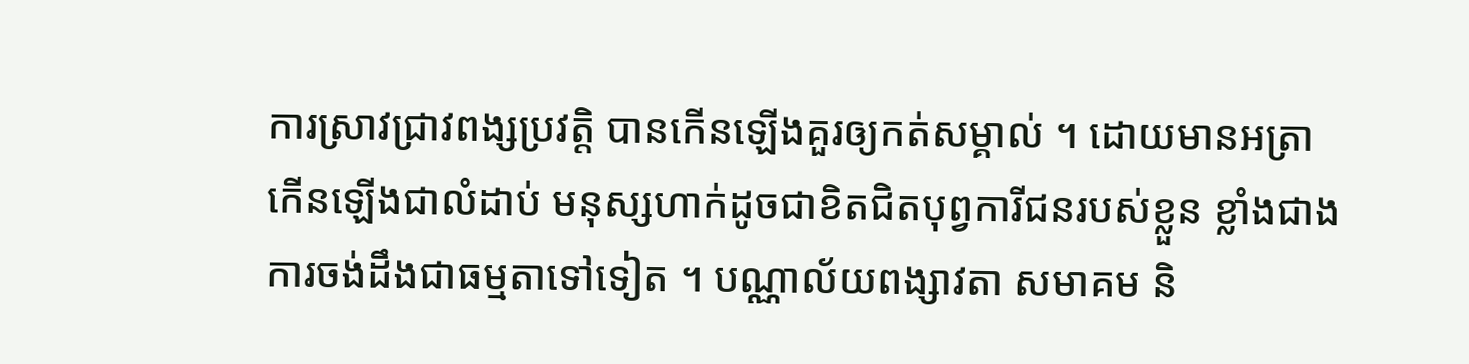ការស្រាវជ្រាវពង្សប្រវត្តិ បានកើនឡើងគួរឲ្យកត់សម្គាល់ ។ ដោយមានអត្រាកើនឡើងជាលំដាប់ មនុស្សហាក់ដូចជាខិតជិតបុព្វការីជនរបស់ខ្លួន ខ្លាំងជាងការចង់ដឹងជាធម្មតាទៅទៀត ។ បណ្ណាល័យពង្សាវតា សមាគម និ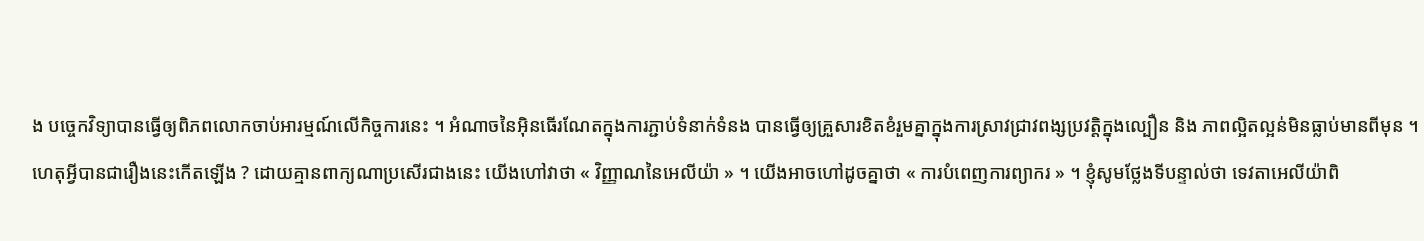ង បច្ចេកវិទ្យាបានធ្វើឲ្យពិភពលោកចាប់អារម្មណ៍លើកិច្ចការនេះ ។ អំណាចនៃអ៊ិនធើរណែតក្នុងការភ្ជាប់ទំនាក់ទំនង បានធ្វើឲ្យគ្រួសារខិតខំរួមគ្នាក្នុងការស្រាវជ្រាវពង្សប្រវត្តិក្នុងល្បឿន និង ភាពល្អិតល្អន់មិនធ្លាប់មានពីមុន ។
ហេតុអ្វីបានជារឿងនេះកើតឡើង ? ដោយគ្មានពាក្យណាប្រសើរជាងនេះ យើងហៅវាថា « វិញ្ញាណនៃអេលីយ៉ា » ។ យើងអាចហៅដូចគ្នាថា « ការបំពេញការព្យាករ » ។ ខ្ញុំសូមថ្លែងទីបន្ទាល់ថា ទេវតាអេលីយ៉ាពិ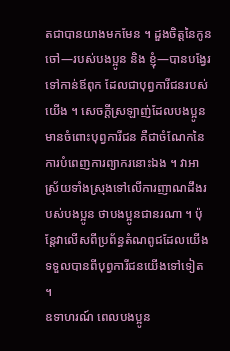តជាបានយាងមកមែន ។ ដួងចិត្តនៃកូនចៅ—របស់បងប្អូន និង ខ្ញុំ—បានបង្វែរទៅកាន់ឪពុក ដែលជាបុព្វការីជនរបស់យើង ។ សេចក្ដីស្រឡាញ់ដែលបងប្អូនមានចំពោះបុព្វការីជន គឺជាចំណែកនៃការបំពេញការព្យាករនោះឯង ។ វាអាស្រ័យទាំងស្រុងទៅលើការញាណដឹងរបស់បងប្អូន ថាបងប្អូនជានរណា ។ ប៉ុន្តែវាលើសពីប្រព័ន្ធតំណពូជដែលយើងទទួលបានពីបុព្វការីជនយើងទៅទៀត ។
ឧទាហរណ៍ ពេលបងប្អូន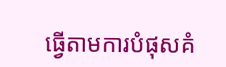ធ្វើតាមការបំផុសគំ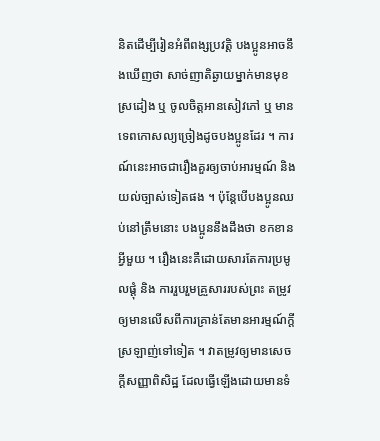និតដើម្បីរៀនអំពីពង្សប្រវត្តិ បងប្អូនអាចនឹងឃើញថា សាច់ញាតិឆ្ងាយម្នាក់មានមុខស្រដៀង ឬ ចូលចិត្តអានសៀវភៅ ឬ មានទេពកោសល្យច្រៀងដូចបងប្អូនដែរ ។ ការណ៍នេះអាចជារឿងគួរឲ្យចាប់អារម្មណ៍ និងយល់ច្បាស់ទៀតផង ។ ប៉ុន្តែបើបងប្អូនឈប់នៅត្រឹមនោះ បងប្អូននឹងដឹងថា ខកខានអ្វីមួយ ។ រឿងនេះគឺដោយសារតែការប្រមូលផ្ដុំ និង ការរួបរួមគ្រួសាររបស់ព្រះ តម្រូវឲ្យមានលើសពីការគ្រាន់តែមានអារម្មណ៍ក្ដីស្រឡាញ់ទៅទៀត ។ វាតម្រូវឲ្យមានសេចក្ដីសញ្ញាពិសិដ្ឋ ដែលធ្វើឡើងដោយមានទំ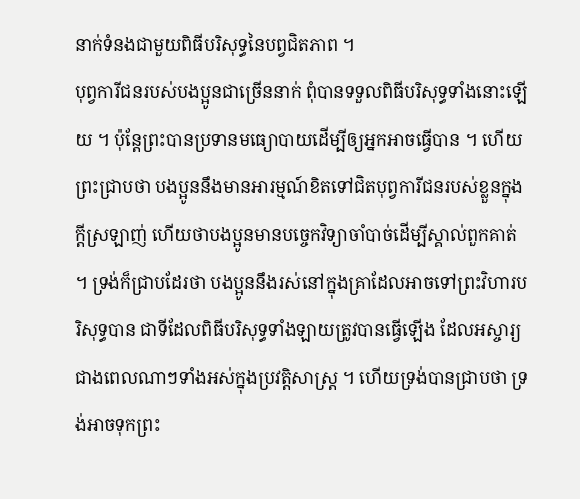នាក់ទំនងជាមួយពិធីបរិសុទ្ធនៃបព្វជិតភាព ។
បុព្វការីជនរបស់បងប្អូនជាច្រើននាក់ ពុំបានទទួលពិធីបរិសុទ្ធទាំងនោះឡើយ ។ ប៉ុន្តែព្រះបានប្រទានមធ្យោបាយដើម្បីឲ្យអ្នកអាចធ្វើបាន ។ ហើយព្រះជ្រាបថា បងប្អូននឹងមានអារម្មណ៍ខិតទៅជិតបុព្វការីជនរបស់ខ្លួនក្នុងក្ដីស្រឡាញ់ ហើយថាបងប្អូនមានបច្ចេកវិទ្យាចាំបាច់ដើម្បីស្គាល់ពួកគាត់ ។ ទ្រង់ក៏ជ្រាបដែរថា បងប្អូននឹងរស់នៅក្នុងគ្រាដែលអាចទៅព្រះវិហារបរិសុទ្ធបាន ជាទីដែលពិធីបរិសុទ្ធទាំងឡាយត្រូវបានធ្វើឡើង ដែលអស្ចារ្យជាងពេលណាៗទាំងអស់ក្នុងប្រវត្តិសាស្ត្រ ។ ហើយទ្រង់បានជ្រាបថា ទ្រង់អាចទុកព្រះ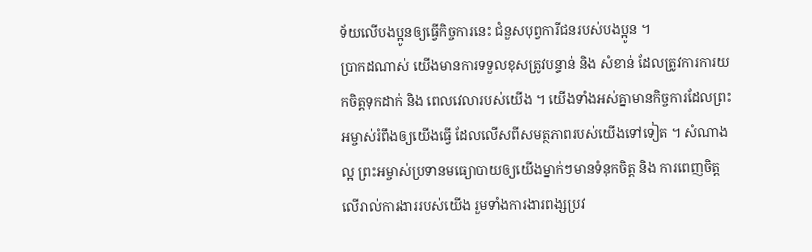ទ័យលើបងប្អូនឲ្យធ្វើកិច្ចការនេះ ជំនួសបុព្វការីជនរបស់បងប្អូន ។
ប្រាកដណាស់ យើងមានការទទួលខុសត្រូវបន្ទាន់ និង សំខាន់ ដែលត្រូវការការយកចិត្តទុកដាក់ និង ពេលវេលារបស់យើង ។ យើងទាំងអស់គ្នាមានកិច្ចការដែលព្រះអម្ចាស់រំពឹងឲ្យយើងធ្វើ ដែលលើសពីសមត្ថភាពរបស់យើងទៅទៀត ។ សំណាងល្អ ព្រះអម្ចាស់ប្រទានមធ្យោបាយឲ្យយើងម្នាក់ៗមានទំនុកចិត្ត និង ការពេញចិត្តលើរាល់ការងាររបស់យើង រួមទាំងការងារពង្សប្រវ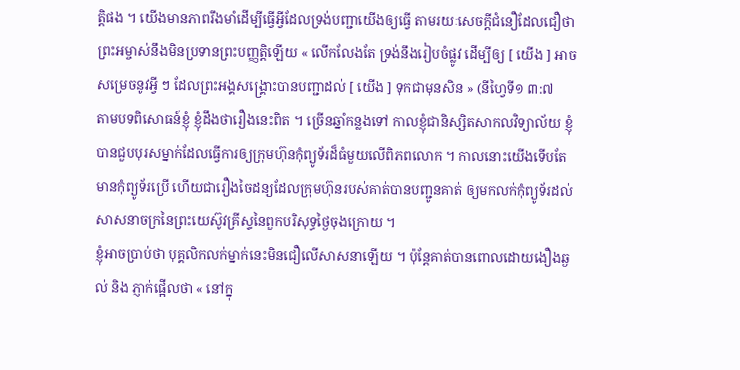ត្តិផង ។ យើងមានភាពរឹងមាំដើម្បីធ្វើអ្វីដែលទ្រង់បញ្ជាយើងឲ្យធ្វើ តាមរយៈសេចក្ដីជំនឿដែលជឿថា ព្រះអម្ចាស់នឹងមិនប្រទានព្រះបញ្ញត្តិឡើយ « លើកលែងតែ ទ្រង់នឹងរៀបចំផ្លូវ ដើម្បីឲ្យ [ យើង ] អាចសម្រេចនូវអ្វី ៗ ដែលព្រះអង្គសង្គ្រោះបានបញ្ជាដល់ [ យើង ] ទុកជាមុនសិន » (នីហ្វៃទី១ ៣:៧
តាមបទពិសោធន៍ខ្ញុំ ខ្ញុំដឹងថារឿងនេះពិត ។ ច្រើនឆ្នាំកន្លងទៅ កាលខ្ញុំជានិស្សិតសាកលវិទ្យាល័យ ខ្ញុំបានជួបបុរសម្នាក់ដែលធ្វើការឲ្យក្រុមហ៊ុនកុំព្យូទ័រដ៏ធំមួយលើពិភពលោក ។ កាលនោះយើងទើបតែមានកុំព្យូទ័រប្រើ ហើយជារឿងចៃដន្យដែលក្រុមហ៊ុនរបស់គាត់បានបញ្ជូនគាត់ ឲ្យមកលក់កុំព្យូទ័រដល់សាសនាចក្រនៃព្រះយេស៊ូវគ្រីស្ទនៃពួកបរិសុទ្ធថ្ងៃចុងក្រោយ ។
ខ្ញុំអាចប្រាប់ថា បុគ្គលិកលក់ម្នាក់នេះមិនជឿលើសាសនាឡើយ ។ ប៉ុន្តែគាត់បានពោលដោយងឿងឆ្ងល់ និង ភ្ញាក់ផ្អើលថា « នៅក្នុ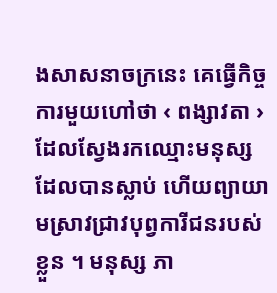ងសាសនាចក្រនេះ គេធ្វើកិច្ចការមួយហៅថា ‹ ពង្សាវតា › ដែលស្វែងរកឈ្មោះមនុស្សដែលបានស្លាប់ ហើយព្យាយាមស្រាវជ្រាវបុព្វការីជនរបស់ខ្លួន ។ មនុស្ស ភា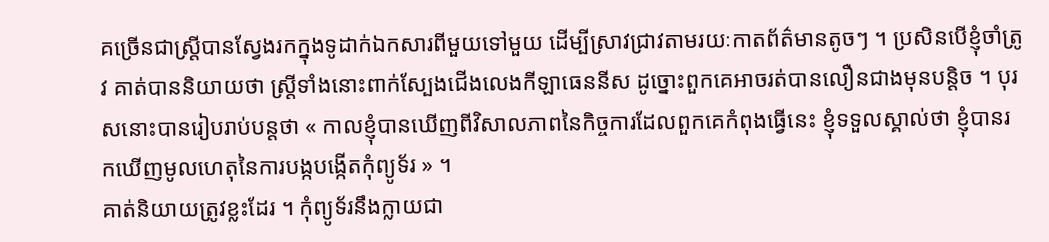គច្រើនជាស្ត្រីបានស្វែងរកក្នុងទូដាក់ឯកសារពីមួយទៅមួយ ដើម្បីស្រាវជ្រាវតាមរយៈកាតព័ត៌មានតូចៗ ។ ប្រសិនបើខ្ញុំចាំត្រូវ គាត់បាននិយាយថា ស្ត្រីទាំងនោះពាក់ស្បែងជើងលេងកីឡាធេននីស ដូច្នោះពួកគេអាចរត់បានលឿនជាងមុនបន្តិច ។ បុរសនោះបានរៀបរាប់បន្ដថា « កាលខ្ញុំបានឃើញពីវិសាលភាពនៃកិច្ចការដែលពួកគេកំពុងធ្វើនេះ ខ្ញុំទទួលស្គាល់ថា ខ្ញុំបានរកឃើញមូលហេតុនៃការបង្កបង្កើតកុំព្យូទ័រ » ។
គាត់និយាយត្រូវខ្លះដែរ ។ កុំព្យូទ័រនឹងក្លាយជា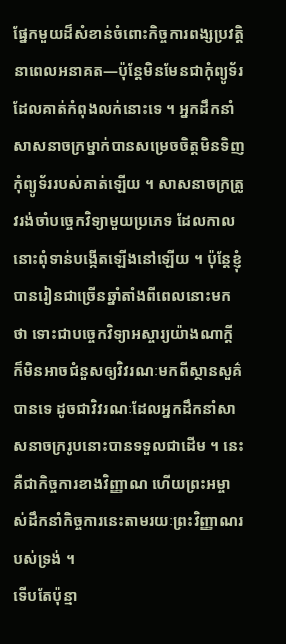ផ្នែកមួយដ៏សំខាន់ចំពោះកិច្ចការពង្សប្រវត្តិនាពេលអនាគត—ប៉ុន្តែមិនមែនជាកុំព្យូទ័រដែលគាត់កំពុងលក់នោះទេ ។ អ្នកដឹកនាំសាសនាចក្រម្នាក់បានសម្រេចចិត្តមិនទិញកុំព្យូទ័ររបស់គាត់ឡើយ ។ សាសនាចក្រត្រូវរង់ចាំបច្ចេកវិទ្យាមួយប្រភេទ ដែលកាលនោះពុំទាន់បង្កើតឡើងនៅឡើយ ។ ប៉ុន្តែខ្ញុំបានរៀនជាច្រើនឆ្នាំតាំងពីពេលនោះមកថា ទោះជាបច្ចេកវិទ្យាអស្ចារ្យយ៉ាងណាក្ដី ក៏មិនអាចជំនួសឲ្យវិវរណៈមកពីស្ថានសួគ៌បានទេ ដូចជាវិវរណៈដែលអ្នកដឹកនាំសាសនាចក្ររូបនោះបានទទួលជាដើម ។ នេះគឺជាកិច្ចការខាងវិញ្ញាណ ហើយព្រះអម្ចាស់ដឹកនាំកិច្ចការនេះតាមរយៈព្រះវិញ្ញាណរបស់ទ្រង់ ។
ទើបតែប៉ុន្មា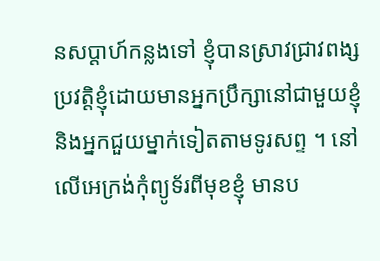នសប្ដាហ៍កន្លងទៅ ខ្ញុំបានស្រាវជ្រាវពង្សប្រវត្តិខ្ញុំដោយមានអ្នកប្រឹក្សានៅជាមួយខ្ញុំ និងអ្នកជួយម្នាក់ទៀតតាមទូរសព្ទ ។ នៅលើអេក្រង់កុំព្យូទ័រពីមុខខ្ញុំ មានប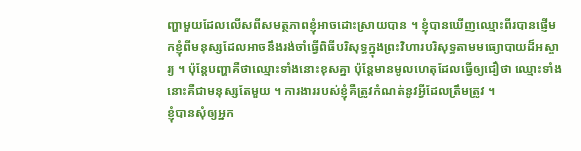ញ្ហាមួយដែលលើសពីសមត្ថភាពខ្ញុំអាចដោះស្រាយបាន ។ ខ្ញុំបានឃើញឈ្មោះពីរបានផ្ញើមកខ្ញុំពីមនុស្សដែលអាចនឹងរង់ចាំធ្វើពិធីបរិសុទ្ធក្នុងព្រះវិហារបរិសុទ្ធតាមមធ្យោបាយដ៏អស្ចារ្យ ។ ប៉ុន្ដែបញ្ហាគឺថាឈ្មោះទាំងនោះខុសគ្នា ប៉ុន្តែមានមូលហេតុដែលធ្វើឲ្យជឿថា ឈ្មោះទាំងនោះគឺជាមនុស្សតែមួយ ។ ការងាររបស់ខ្ញុំគឺត្រូវកំណត់នូវអ្វីដែលត្រឹមត្រូវ ។
ខ្ញុំបានសុំឲ្យអ្នក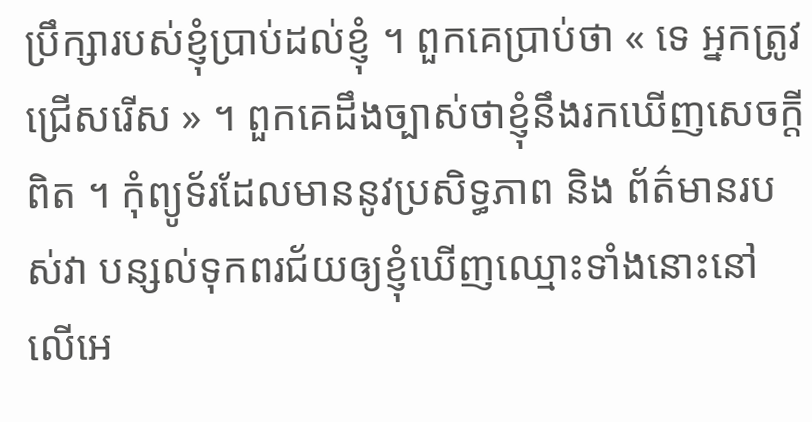ប្រឹក្សារបស់ខ្ញុំប្រាប់ដល់ខ្ញុំ ។ ពួកគេប្រាប់ថា « ទេ អ្នកត្រូវជ្រើសរើស » ។ ពួកគេដឹងច្បាស់ថាខ្ញុំនឹងរកឃើញសេចក្ដីពិត ។ កុំព្យូទ័រដែលមាននូវប្រសិទ្ធភាព និង ព័ត៌មានរបស់វា បន្សល់ទុកពរជ័យឲ្យខ្ញុំឃើញឈ្មោះទាំងនោះនៅលើអេ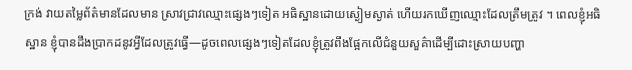ក្រង់ វាយតម្លៃព័ត៌មានដែលមាន ស្រាវជ្រាវឈ្មោះផ្សេងៗទៀត អធិស្ឋានដោយស្ងៀមស្ងាត់ ហើយរកឃើញឈ្មោះដែលត្រឹមត្រូវ ។ ពេលខ្ញុំអធិស្ឋាន ខ្ញុំបានដឹងប្រាកដនូវអ្វីដែលត្រូវធ្វើ—ដូចពេលផ្សេងៗទៀតដែលខ្ញុំត្រូវពឹងផ្អែកលើជំនួយសួគ៌ាដើម្បីដោះស្រាយបញ្ហា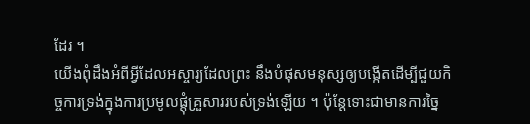ដែរ ។
យើងពុំដឹងអំពីអ្វីដែលអស្ចារ្យដែលព្រះ នឹងបំផុសមនុស្សឲ្យបង្កើតដើម្បីជួយកិច្ចការទ្រង់ក្នុងការប្រមូលផ្ដុំគ្រួសាររបស់ទ្រង់ឡើយ ។ ប៉ុន្តែទោះជាមានការច្នៃ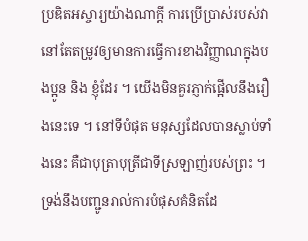ប្រឌិតអស្ចារ្យយ៉ាងណាក្ដី ការប្រើប្រាស់របស់វានៅតែតម្រូវឲ្យមានការធ្វើការខាងវិញ្ញាណក្នុងបងប្អូន និង ខ្ញុំដែរ ។ យើងមិនគួរភ្ញាក់ផ្អើលនឹងរឿងនេះទេ ។ នៅទីបំផុត មនុស្សដែលបានស្លាប់ទាំងនេះ គឺជាបុត្រាបុត្រីជាទីស្រឡាញ់របស់ព្រះ ។ ទ្រង់នឹងបញ្ជូនរាល់ការបំផុសគំនិតដែ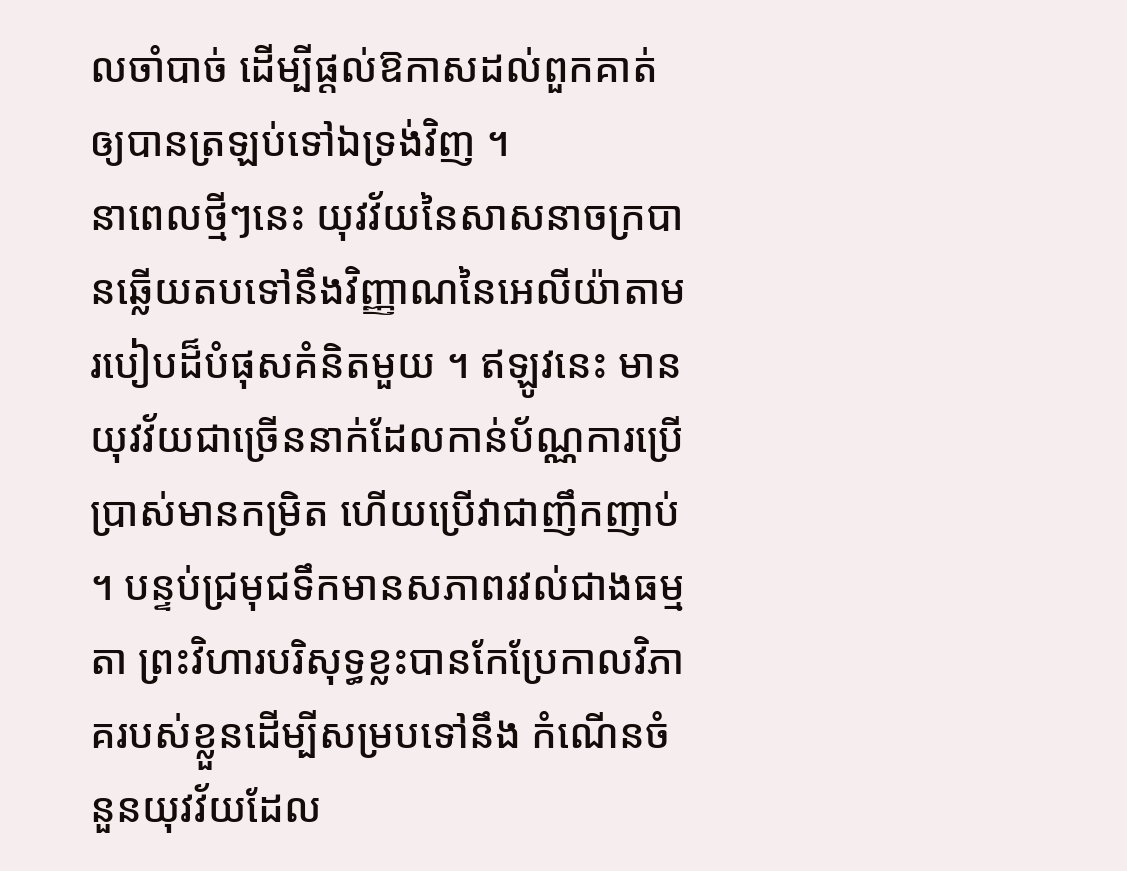លចាំបាច់ ដើម្បីផ្ដល់ឱកាសដល់ពួកគាត់ឲ្យបានត្រឡប់ទៅឯទ្រង់វិញ ។
នាពេលថ្មីៗនេះ យុវវ័យនៃសាសនាចក្របានឆ្លើយតបទៅនឹងវិញ្ញាណនៃអេលីយ៉ាតាមរបៀបដ៏បំផុសគំនិតមួយ ។ ឥឡូវនេះ មានយុវវ័យជាច្រើននាក់ដែលកាន់ប័ណ្ណការប្រើប្រាស់មានកម្រិត ហើយប្រើវាជាញឹកញាប់ ។ បន្ទប់ជ្រមុជទឹកមានសភាពរវល់ជាងធម្មតា ព្រះវិហារបរិសុទ្ធខ្លះបានកែប្រែកាលវិភាគរបស់ខ្លួនដើម្បីសម្របទៅនឹង កំណើនចំនួនយុវវ័យដែល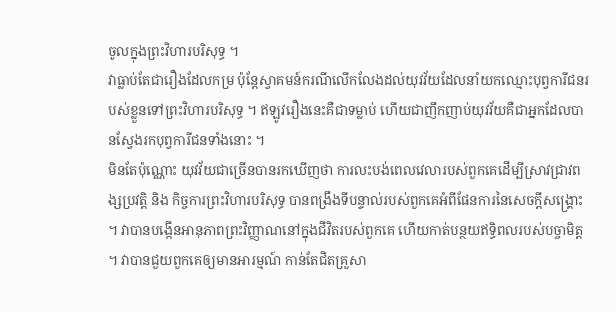ចូលក្នុងព្រះវិហារបរិសុទ្ធ ។
វាធ្លាប់តែជារឿងដែលកម្រ ប៉ុន្តែស្វាគមន៍ករណីលើកលែងដល់យុវវ័យដែលនាំយកឈ្មោះបុព្វការីជនរបស់ខ្លួនទៅព្រះវិហារបរិសុទ្ធ ។ ឥឡូវរឿងនេះគឺជាទម្លាប់ ហើយជាញឹកញាប់យុវវ័យគឺជាអ្នកដែលបានស្វែងរកបុព្វការីជនទាំងនោះ ។
មិនតែប៉ុណ្ណោះ យុវវ័យជាច្រើនបានរកឃើញថា ការលះបង់ពេលវេលារបស់ពួកគេដើម្បីស្រាវជ្រាវពង្សប្រវត្តិ និង កិច្ចការព្រះវិហារបរិសុទ្ធ បានពង្រឹងទីបន្ទាល់របស់ពួកគេអំពីផែនការនៃសេចក្ដីសង្គ្រោះ ។ វាបានបង្កើនអានុភាពព្រះវិញ្ញាណនៅក្នុងជីវិតរបស់ពួកគេ ហើយកាត់បន្ថយឥទ្ធិពលរបស់បច្ចាមិត្ត ។ វាបានជួយពួកគេឲ្យមានអារម្មណ៍ កាន់តែជិតគ្រួសា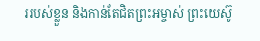ររបស់ខ្លួន និងកាន់តែជិតព្រះអម្ចាស់ ព្រះយេស៊ូ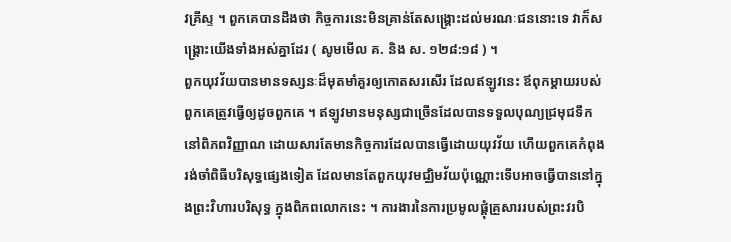វគ្រីស្ទ ។ ពួកគេបានដឹងថា កិច្ចការនេះមិនគ្រាន់តែសង្គ្រោះដល់មរណៈជននោះទេ វាក៏សង្គ្រោះយើងទាំងអស់គ្នាដែរ ( សូមមើល គ. និង ស. ១២៨:១៨ ) ។
ពួកយុវវ័យបានមានទស្សនៈដ៏មុតមាំគួរឲ្យកោតសរសើរ ដែលឥឡូវនេះ ឪពុកម្ដាយរបស់ពួកគេត្រូវធ្វើឲ្យដូចពួកគេ ។ ឥឡូវមានមនុស្សជាច្រើនដែលបានទទួលបុណ្យជ្រមុជទឹកនៅពិភពវិញ្ញាណ ដោយសារតែមានកិច្ចការដែលបានធ្វើដោយយុវវ័យ ហើយពួកគេកំពុងរង់ចាំពិធីបរិសុទ្ធផ្សេងទៀត ដែលមានតែពួកយុវមជ្ឈិមវ័យប៉ុណ្ណោះទើបអាចធ្វើបាននៅក្នុងព្រះវិហារបរិសុទ្ធ ក្នុងពិភពលោកនេះ ។ ការងារនៃការប្រមូលផ្ដុំគ្រួសាររបស់ព្រះវរបិ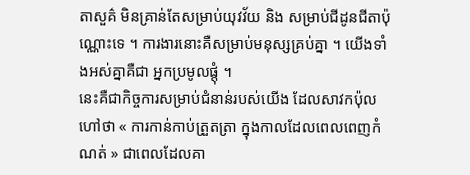តាសួគ៌ មិនគ្រាន់តែសម្រាប់យុវវ័យ និង សម្រាប់ជីដូនជីតាប៉ុណ្ណោះទេ ។ ការងារនោះគឺសម្រាប់មនុស្សគ្រប់គ្នា ។ យើងទាំងអស់គ្នាគឺជា អ្នកប្រមូលផ្ដុំ ។
នេះគឺជាកិច្ចការសម្រាប់ជំនាន់របស់យើង ដែលសាវកប៉ុលហៅថា « ការកាន់កាប់ត្រួតត្រា ក្នុងកាលដែលពេលពេញកំណត់ » ជាពេលដែលគា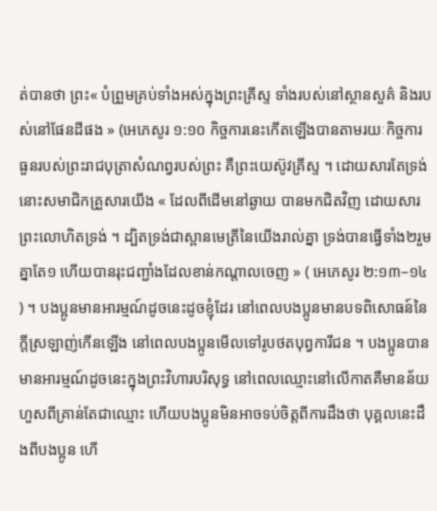ត់បានថា ព្រះ« បំព្រួមគ្រប់ទាំងអស់ក្នុងព្រះគ្រីស្ទ ទាំងរបស់នៅស្ថានសួគ៌ និងរបស់នៅផែនដីផង » (អេភេសូរ ១:១០ កិច្ចការនេះកើតឡើងបានតាមរយៈកិច្ចការធួនរបស់ព្រះរាជបុត្រាសំណព្វរបស់ព្រះ គឺព្រះយេស៊ូវគ្រីស្ទ ។ ដោយសារតែទ្រង់ នោះសមាជិកគ្រួសារយើង « ដែលពីដើមនៅឆ្ងាយ បានមកជិតវិញ ដោយសារព្រះលោហិតទ្រង់ ។ ដ្បិតទ្រង់ជាស្ពានមេត្រីនៃយើងរាល់គ្នា ទ្រង់បានធ្វើទាំង២រួមគ្នាតែ១ ហើយបានរុះជញ្ជាំងដែលខាន់កណ្តាលចេញ » ( អេភេសូរ ២:១៣–១៤ ) ។ បងប្អូនមានអារម្មណ៍ដូចនេះដូចខ្ញុំដែរ នៅពេលបងប្អូនមានបទពិសោធន៍នៃក្ដីស្រឡាញ់កើនឡើង នៅពេលបងប្អូនមើលទៅរូបថតបុព្វការីជន ។ បងប្អូនបានមានអារម្មណ៍ដូចនេះក្នុងព្រះវិហារបរិសុទ្ធ នៅពេលឈ្មោះនៅលើកាតគឺមានន័យហួសពីគ្រាន់តែជាឈ្មោះ ហើយបងប្អូនមិនអាចទប់ចិត្តពីការដឹងថា បុគ្គលនេះដឹងពីបងប្អូន ហើ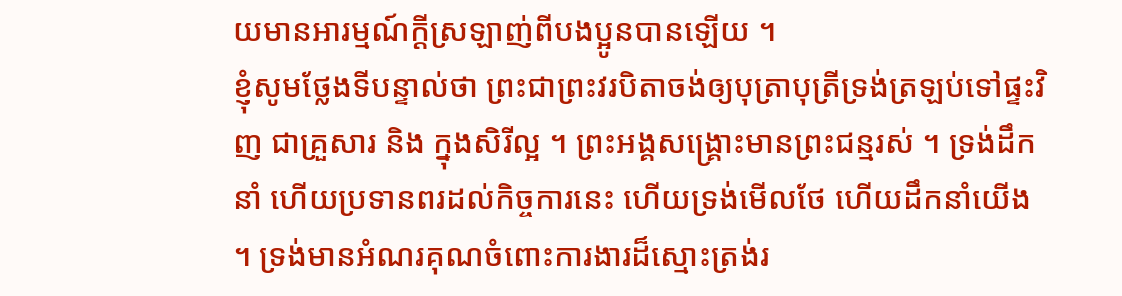យមានអារម្មណ៍ក្ដីស្រឡាញ់ពីបងប្អូនបានឡើយ ។
ខ្ញុំសូមថ្លែងទីបន្ទាល់ថា ព្រះជាព្រះវរបិតាចង់ឲ្យបុត្រាបុត្រីទ្រង់ត្រឡប់ទៅផ្ទះវិញ ជាគ្រួសារ និង ក្នុងសិរីល្អ ។ ព្រះអង្គសង្គ្រោះមានព្រះជន្មរស់ ។ ទ្រង់ដឹកនាំ ហើយប្រទានពរដល់កិច្ចការនេះ ហើយទ្រង់មើលថែ ហើយដឹកនាំយើង ។ ទ្រង់មានអំណរគុណចំពោះការងារដ៏ស្មោះត្រង់រ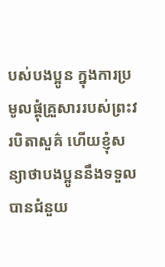បស់បងប្អូន ក្នុងការប្រមូលផ្ដុំគ្រួសាររបស់ព្រះវរបិតាសួគ៌ ហើយខ្ញុំសន្យាថាបងប្អូននឹងទទួលបានជំនួយ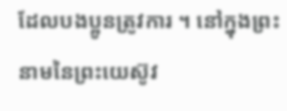ដែលបងប្អូនត្រូវការ ។ នៅក្នុងព្រះនាមនៃព្រះយេស៊ូវ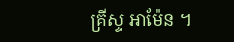គ្រីស្ទ អាម៉ែន ។